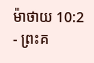ម៉ាថាយ 10:2 - ព្រះគ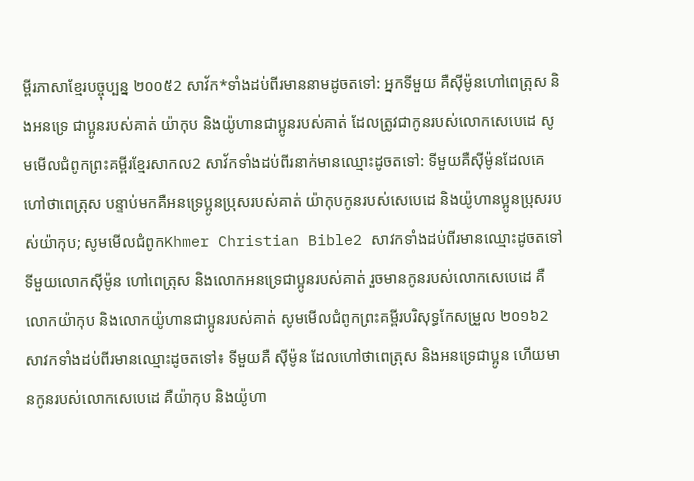ម្ពីរភាសាខ្មែរបច្ចុប្បន្ន ២០០៥2 សាវ័ក*ទាំងដប់ពីរមាននាមដូចតទៅ: អ្នកទីមួយ គឺស៊ីម៉ូនហៅពេត្រុស និងអនទ្រេ ជាប្អូនរបស់គាត់ យ៉ាកុប និងយ៉ូហានជាប្អូនរបស់គាត់ ដែលត្រូវជាកូនរបស់លោកសេបេដេ សូមមើលជំពូកព្រះគម្ពីរខ្មែរសាកល2 សាវ័កទាំងដប់ពីរនាក់មានឈ្មោះដូចតទៅ: ទីមួយគឺស៊ីម៉ូនដែលគេហៅថាពេត្រុស បន្ទាប់មកគឺអនទ្រេប្អូនប្រុសរបស់គាត់ យ៉ាកុបកូនរបស់សេបេដេ និងយ៉ូហានប្អូនប្រុសរបស់យ៉ាកុប; សូមមើលជំពូកKhmer Christian Bible2 សាវកទាំងដប់ពីរមានឈ្មោះដូចតទៅ ទីមួយលោកស៊ីម៉ូន ហៅពេត្រុស និងលោកអនទ្រេជាប្អូនរបស់គាត់ រួចមានកូនរបស់លោកសេបេដេ គឺលោកយ៉ាកុប និងលោកយ៉ូហានជាប្អូនរបស់គាត់ សូមមើលជំពូកព្រះគម្ពីរបរិសុទ្ធកែសម្រួល ២០១៦2 សាវកទាំងដប់ពីរមានឈ្មោះដូចតទៅ៖ ទីមួយគឺ ស៊ីម៉ូន ដែលហៅថាពេត្រុស និងអនទ្រេជាប្អូន ហើយមានកូនរបស់លោកសេបេដេ គឺយ៉ាកុប និងយ៉ូហា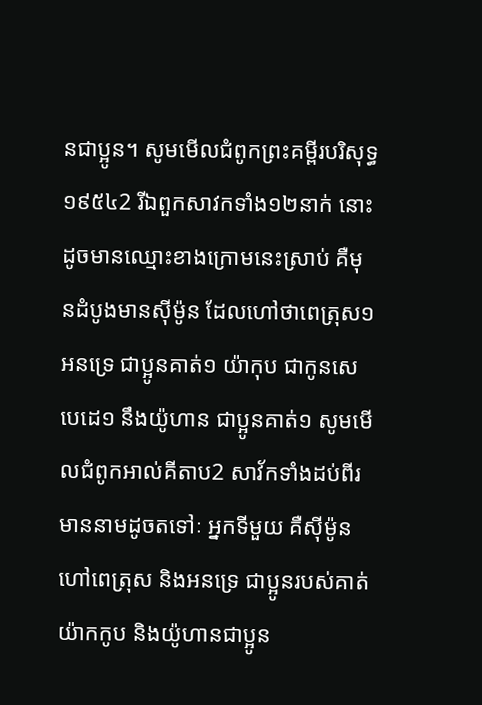នជាប្អូន។ សូមមើលជំពូកព្រះគម្ពីរបរិសុទ្ធ ១៩៥៤2 រីឯពួកសាវកទាំង១២នាក់ នោះដូចមានឈ្មោះខាងក្រោមនេះស្រាប់ គឺមុនដំបូងមានស៊ីម៉ូន ដែលហៅថាពេត្រុស១ អនទ្រេ ជាប្អូនគាត់១ យ៉ាកុប ជាកូនសេបេដេ១ នឹងយ៉ូហាន ជាប្អូនគាត់១ សូមមើលជំពូកអាល់គីតាប2 សាវ័កទាំងដប់ពីរមាននាមដូចតទៅៈ អ្នកទីមួយ គឺស៊ីម៉ូនហៅពេត្រុស និងអនទ្រេ ជាប្អូនរបស់គាត់ យ៉ាកកូប និងយ៉ូហានជាប្អូន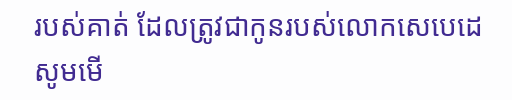របស់គាត់ ដែលត្រូវជាកូនរបស់លោកសេបេដេ សូមមើ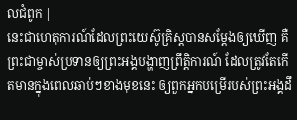លជំពូក |
នេះជាហេតុការណ៍ដែលព្រះយេស៊ូគ្រិស្តបានសម្តែងឲ្យឃើញ គឺព្រះជាម្ចាស់ប្រទានឲ្យព្រះអង្គបង្ហាញព្រឹត្តិការណ៍ ដែលត្រូវតែកើតមានក្នុងពេលឆាប់ៗខាងមុខនេះ ឲ្យពួកអ្នកបម្រើរបស់ព្រះអង្គដឹ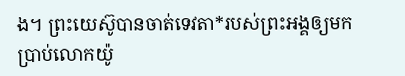ង។ ព្រះយេស៊ូបានចាត់ទេវតា*របស់ព្រះអង្គឲ្យមកប្រាប់លោកយ៉ូ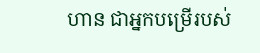ហាន ជាអ្នកបម្រើរបស់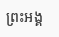ព្រះអង្គ